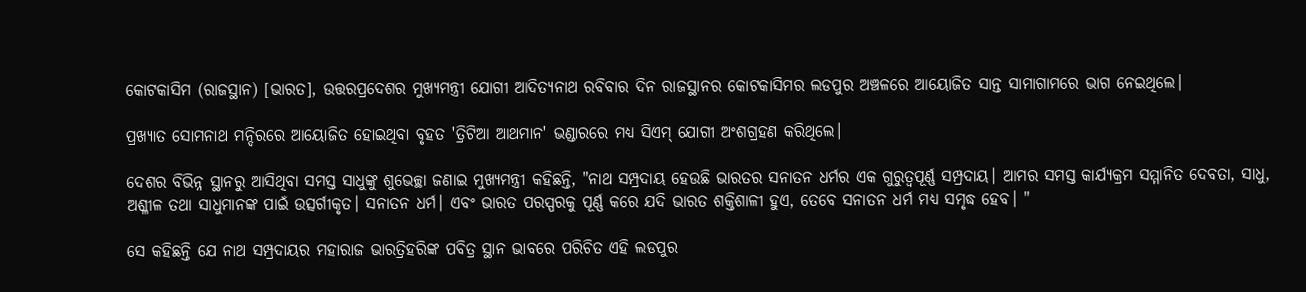କୋଟକାସିମ (ରାଜସ୍ଥାନ) [ଭାରତ], ଉତ୍ତରପ୍ରଦେଶର ମୁଖ୍ୟମନ୍ତ୍ରୀ ଯୋଗୀ ଆଦିତ୍ୟନାଥ ରବିବାର ଦିନ ରାଜସ୍ଥାନର କୋଟକାସିମର ଲଡପୁର ଅଞ୍ଚଳରେ ଆୟୋଜିତ ସାନ୍ତ ସାମାଗାମରେ ଭାଗ ନେଇଥିଲେ।

ପ୍ରଖ୍ୟାତ ସୋମନାଥ ମନ୍ଦିରରେ ଆୟୋଜିତ ହୋଇଥିବା ବୃହତ 'ତ୍ରିଟିଆ ଆଥମାନ' ଭଣ୍ଡାରରେ ମଧ୍ୟ ସିଏମ୍ ଯୋଗୀ ଅଂଶଗ୍ରହଣ କରିଥିଲେ।

ଦେଶର ବିଭିନ୍ନ ସ୍ଥାନରୁ ଆସିଥିବା ସମସ୍ତ ସାଧୁଙ୍କୁ ଶୁଭେଚ୍ଛା ଜଣାଇ ମୁଖ୍ୟମନ୍ତ୍ରୀ କହିଛନ୍ତି, "ନାଥ ସମ୍ପ୍ରଦାୟ ହେଉଛି ଭାରତର ସନାତନ ଧର୍ମର ଏକ ଗୁରୁତ୍ୱପୂର୍ଣ୍ଣ ସମ୍ପ୍ରଦାୟ। ଆମର ସମସ୍ତ କାର୍ଯ୍ୟକ୍ରମ ସମ୍ମାନିତ ଦେବତା, ସାଧୁ, ଅଶ୍ଳୀଳ ତଥା ସାଧୁମାନଙ୍କ ପାଇଁ ଉତ୍ସର୍ଗୀକୃତ। ସନାତନ ଧର୍ମ। ଏବଂ ଭାରତ ପରସ୍ପରକୁ ପୂର୍ଣ୍ଣ କରେ ଯଦି ଭାରତ ଶକ୍ତିଶାଳୀ ହୁଏ, ତେବେ ସନାତନ ଧର୍ମ ମଧ୍ୟ ସମୃଦ୍ଧ ହେବ। "

ସେ କହିଛନ୍ତି ଯେ ନାଥ ସମ୍ପ୍ରଦାୟର ମହାରାଜ ଭାରତ୍ରିହରିଙ୍କ ପବିତ୍ର ସ୍ଥାନ ଭାବରେ ପରିଚିତ ଏହି ଲଡପୁର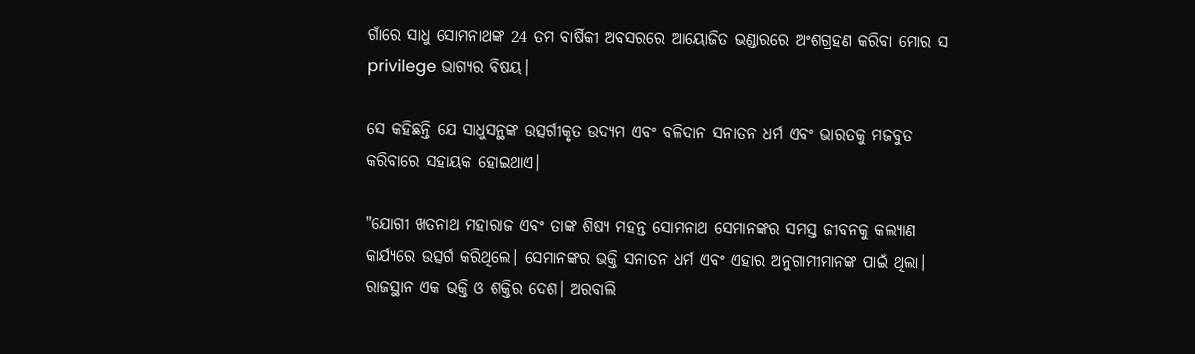ଗାଁରେ ସାଧୁ ସୋମନାଥଙ୍କ 24 ତମ ବାର୍ଷିକୀ ଅବସରରେ ଆୟୋଜିତ ଭଣ୍ଡାରରେ ଅଂଶଗ୍ରହଣ କରିବା ମୋର ସ privilege ଭାଗ୍ୟର ବିଷୟ।

ସେ କହିଛନ୍ତି ଯେ ସାଧୁସନ୍ଥଙ୍କ ଉତ୍ସର୍ଗୀକୃତ ଉଦ୍ୟମ ଏବଂ ବଳିଦାନ ସନାତନ ଧର୍ମ ଏବଂ ଭାରତକୁ ମଜବୁତ କରିବାରେ ସହାୟକ ହୋଇଥାଏ।

"ଯୋଗୀ ଖତନାଥ ମହାରାଜ ଏବଂ ତାଙ୍କ ଶିଷ୍ୟ ମହନ୍ତ ସୋମନାଥ ସେମାନଙ୍କର ସମସ୍ତ ଜୀବନକୁ କଲ୍ୟାଣ କାର୍ଯ୍ୟରେ ଉତ୍ସର୍ଗ କରିଥିଲେ। ସେମାନଙ୍କର ଭକ୍ତି ସନାତନ ଧର୍ମ ଏବଂ ଏହାର ଅନୁଗାମୀମାନଙ୍କ ପାଇଁ ଥିଲା। ରାଜସ୍ଥାନ ଏକ ଭକ୍ତି ଓ ଶକ୍ତିର ଦେଶ। ଅରବାଲି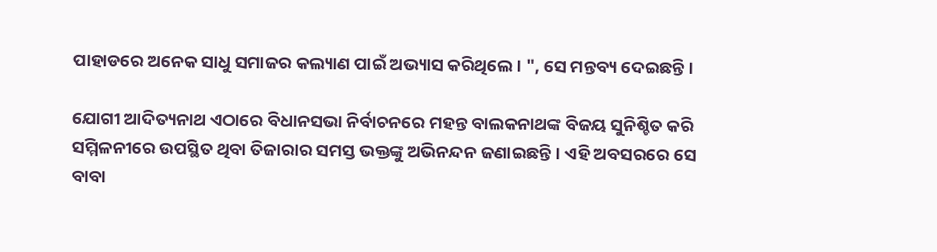ପାହାଡରେ ଅନେକ ସାଧୁ ସମାଜର କଲ୍ୟାଣ ପାଇଁ ଅଭ୍ୟାସ କରିଥିଲେ। ", ସେ ମନ୍ତବ୍ୟ ଦେଇଛନ୍ତି।

ଯୋଗୀ ଆଦିତ୍ୟନାଥ ଏଠାରେ ବିଧାନସଭା ନିର୍ବାଚନରେ ମହନ୍ତ ବାଲକନାଥଙ୍କ ବିଜୟ ସୁନିଶ୍ଚିତ କରି ସମ୍ମିଳନୀରେ ଉପସ୍ଥିତ ଥିବା ତିଜାରାର ସମସ୍ତ ଭକ୍ତଙ୍କୁ ଅଭିନନ୍ଦନ ଜଣାଇଛନ୍ତି। ଏହି ଅବସରରେ ସେ ବାବା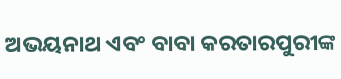ଅଭୟନାଥ ଏବଂ ବାବା କରତାରପୁରୀଙ୍କ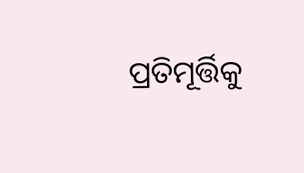ପ୍ରତିମୂର୍ତ୍ତିକୁ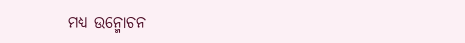ମଧ୍ୟ ଉନ୍ମୋଚନ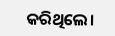କରିଥିଲେ।